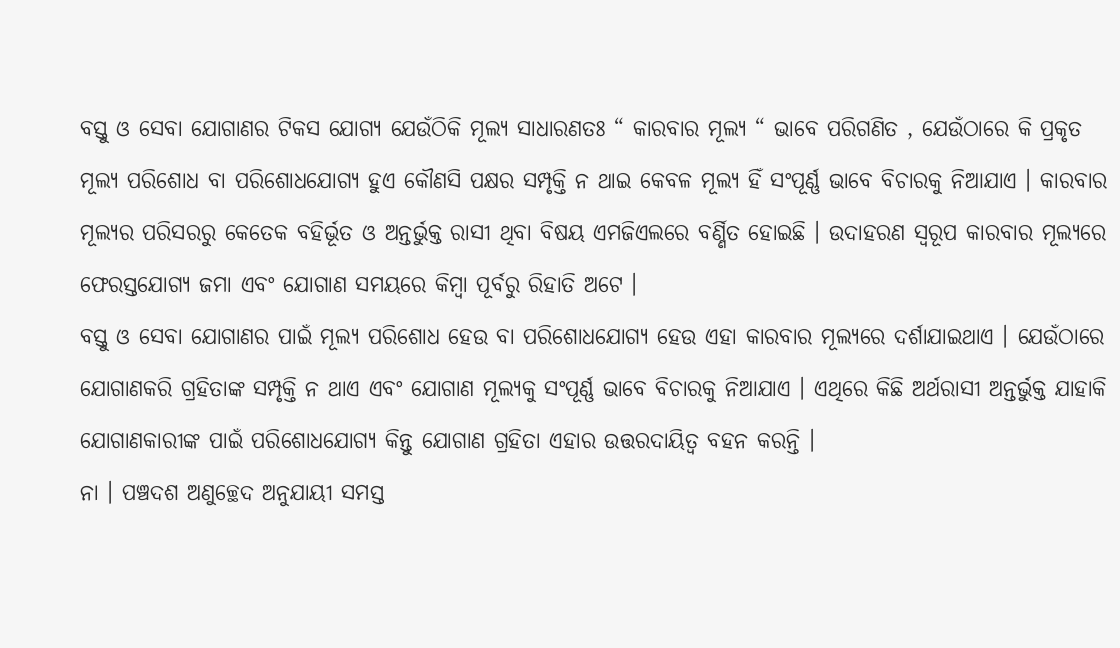ବସ୍ତୁ ଓ ସେବା ଯୋଗାଣର ଟିକସ ଯୋଗ୍ୟ ଯେଉଁଠିକି ମୂଲ୍ୟ ସାଧାରଣତଃ “ କାରବାର ମୂଲ୍ୟ “ ଭାବେ ପରିଗଣିତ , ଯେଉଁଠାରେ କି ପ୍ରକୃତ ମୂଲ୍ୟ ପରିଶୋଧ ବା ପରିଶୋଧଯୋଗ୍ୟ ହୁଏ କୌଣସି ପକ୍ଷର ସମ୍ପୃକ୍ତି ନ ଥାଇ କେବଳ ମୂଲ୍ୟ ହିଁ ସଂପୂର୍ଣ୍ଣ ଭାବେ ବିଚାରକୁ ନିଆଯାଏ । କାରବାର ମୂଲ୍ୟର ପରିସରରୁ କେତେକ ବହିର୍ଭୂତ ଓ ଅନ୍ତର୍ଭୁକ୍ତ ରାସୀ ଥିବା ବିଷୟ ଏମଜିଏଲରେ ବର୍ଣ୍ଣିତ ହୋଇଛି । ଉଦାହରଣ ସ୍ୱରୂପ କାରବାର ମୂଲ୍ୟରେ ଫେରସ୍ତଯୋଗ୍ୟ ଜମା ଏବଂ ଯୋଗାଣ ସମୟରେ କିମ୍ବା ପୂର୍ବରୁ ରିହାତି ଅଟେ ।
ବସ୍ତୁ ଓ ସେବା ଯୋଗାଣର ପାଇଁ ମୂଲ୍ୟ ପରିଶୋଧ ହେଉ ବା ପରିଶୋଧଯୋଗ୍ୟ ହେଉ ଏହା କାରବାର ମୂଲ୍ୟରେ ଦର୍ଶାଯାଇଥାଏ । ଯେଉଁଠାରେ ଯୋଗାଣକରି ଗ୍ରହିତାଙ୍କ ସମ୍ପୃକ୍ତି ନ ଥାଏ ଏବଂ ଯୋଗାଣ ମୂଲ୍ୟକୁ ସଂପୂର୍ଣ୍ଣ ଭାବେ ବିଚାରକୁ ନିଆଯାଏ । ଏଥିରେ କିଛି ଅର୍ଥରାସୀ ଅନ୍ତର୍ଭୁକ୍ତ ଯାହାକି ଯୋଗାଣକାରୀଙ୍କ ପାଇଁ ପରିଶୋଧଯୋଗ୍ୟ କିନ୍ତୁ ଯୋଗାଣ ଗ୍ରହିତା ଏହାର ଉତ୍ତରଦାୟିତ୍ଵ ବହନ କରନ୍ତି ।
ନା । ପଞ୍ଚଦଶ ଅଣୁଚ୍ଛେଦ ଅନୁଯାୟୀ ସମସ୍ତ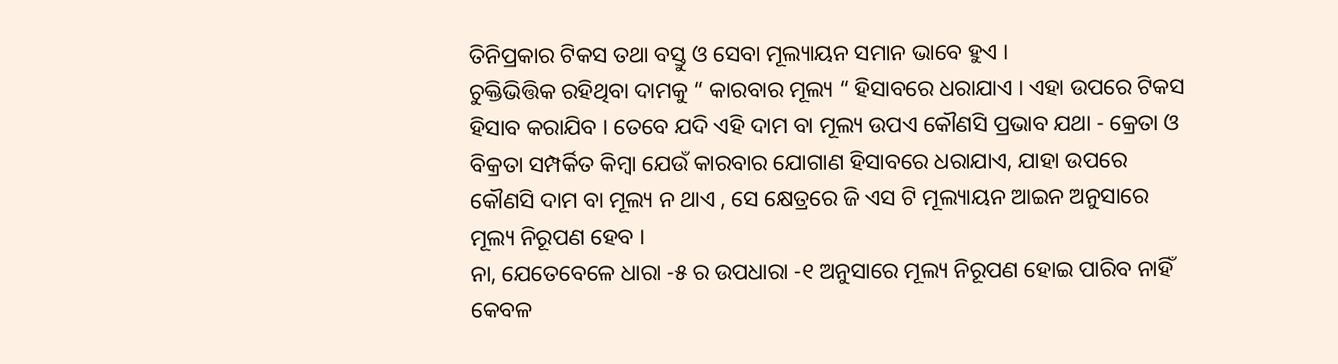ତିନିପ୍ରକାର ଟିକସ ତଥା ବସ୍ତୁ ଓ ସେବା ମୂଲ୍ୟାୟନ ସମାନ ଭାବେ ହୁଏ ।
ଚୁକ୍ତିଭିତ୍ତିକ ରହିଥିବା ଦାମକୁ “ କାରବାର ମୂଲ୍ୟ “ ହିସାବରେ ଧରାଯାଏ । ଏହା ଉପରେ ଟିକସ ହିସାବ କରାଯିବ । ତେବେ ଯଦି ଏହି ଦାମ ବା ମୂଲ୍ୟ ଉପଏ କୌଣସି ପ୍ରଭାବ ଯଥା - କ୍ରେତା ଓ ବିକ୍ରତା ସମ୍ପର୍କିତ କିମ୍ବା ଯେଉଁ କାରବାର ଯୋଗାଣ ହିସାବରେ ଧରାଯାଏ, ଯାହା ଉପରେ କୌଣସି ଦାମ ବା ମୂଲ୍ୟ ନ ଥାଏ , ସେ କ୍ଷେତ୍ରରେ ଜି ଏସ ଟି ମୂଲ୍ୟାୟନ ଆଇନ ଅନୁସାରେ ମୂଲ୍ୟ ନିରୂପଣ ହେବ ।
ନା, ଯେତେବେଳେ ଧାରା -୫ ର ଉପଧାରା -୧ ଅନୁସାରେ ମୂଲ୍ୟ ନିରୂପଣ ହୋଇ ପାରିବ ନାହିଁ କେବଳ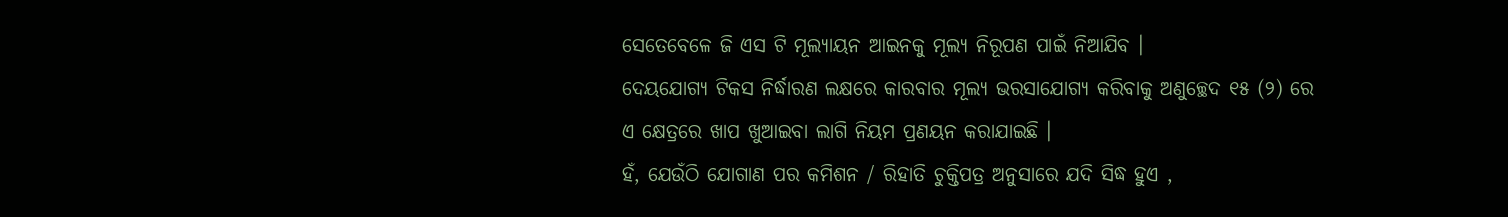ସେତେବେଳେ ଜି ଏସ ଟି ମୂଲ୍ୟାୟନ ଆଇନକୁ ମୂଲ୍ୟ ନିରୂପଣ ପାଇଁ ନିଆଯିବ ।
ଦେୟଯୋଗ୍ୟ ଟିକସ ନିର୍ଦ୍ଧାରଣ ଲକ୍ଷରେ କାରବାର ମୂଲ୍ୟ ଭରସାଯୋଗ୍ୟ କରିବାକୁ ଅଣୁଚ୍ଛେଦ ୧୫ (୨) ରେ ଏ କ୍ଷେତ୍ରରେ ଖାପ ଖୁଆଇବା ଲାଗି ନିୟମ ପ୍ରଣୟନ କରାଯାଇଛି ।
ହଁ, ଯେଉଁଠି ଯୋଗାଣ ପର କମିଶନ / ରିହାତି ଚୁକ୍ତିପତ୍ର ଅନୁସାରେ ଯଦି ସିଦ୍ଧ ହୁଏ ,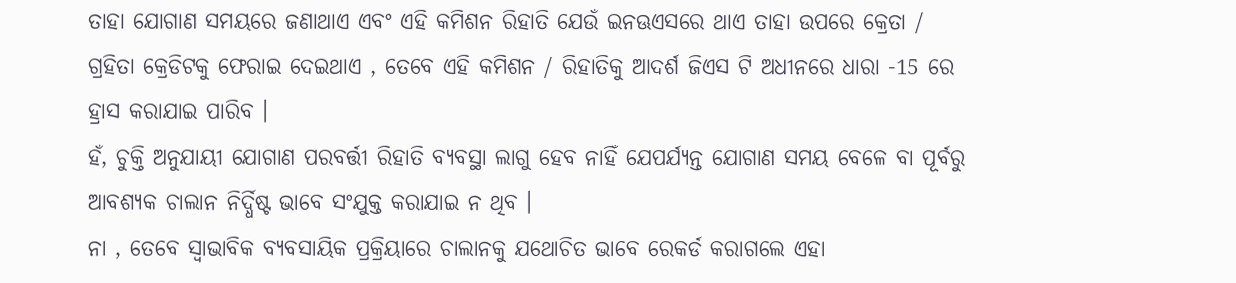ତାହା ଯୋଗାଣ ସମୟରେ ଜଣାଥାଏ ଏବଂ ଏହି କମିଶନ ରିହାତି ଯେଉଁ ଇନଊଏସରେ ଥାଏ ତାହା ଉପରେ କ୍ରେତା / ଗ୍ରହିତା କ୍ରେଡିଟକୁ ଫେରାଇ ଦେଇଥାଏ , ତେବେ ଏହି କମିଶନ / ରିହାତିକୁ ଆଦର୍ଶ ଜିଏସ ଟି ଅଧୀନରେ ଧାରା -15 ରେ ହ୍ରାସ କରାଯାଇ ପାରିବ ।
ହଁ, ଚୁକ୍ତି ଅନୁଯାୟୀ ଯୋଗାଣ ପରବର୍ତ୍ତୀ ରିହାତି ବ୍ୟବସ୍ଥା ଲାଗୁ ହେବ ନାହିଁ ଯେପର୍ଯ୍ୟନ୍ତ ଯୋଗାଣ ସମୟ ବେଳେ ବା ପୂର୍ବରୁ ଆବଶ୍ୟକ ଚାଲାନ ନିର୍ଦ୍ଧିଷ୍ଟ ଭାବେ ସଂଯୁକ୍ତ କରାଯାଇ ନ ଥିବ ।
ନା , ତେବେ ସ୍ଵାଭାବିକ ବ୍ୟବସାୟିକ ପ୍ରକ୍ରିୟାରେ ଚାଲାନକୁ ଯଥୋଚିତ ଭାବେ ରେକର୍ଡ କରାଗଲେ ଏହା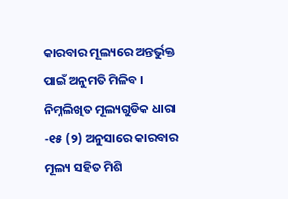କାରବାର ମୂଲ୍ୟରେ ଅନ୍ତର୍ଭୁକ୍ତ ପାଇଁ ଅନୁମତି ମିଳିବ ।
ନିମ୍ନଲିଖିତ ମୂଲ୍ୟଗୁଡିକ ଧାରା -୧୫ (୨) ଅନୁସାରେ କାରବାର ମୂଲ୍ୟ ସହିତ ମିଶି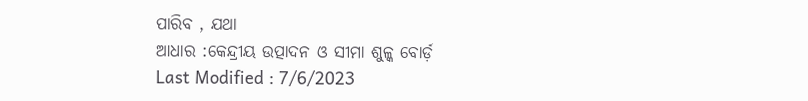ପାରିବ , ଯଥା
ଆଧାର :କେନ୍ଦ୍ରୀୟ ଉତ୍ପାଦନ ଓ ସୀମା ଶୁଳ୍କ ବୋର୍ଡ଼
Last Modified : 7/6/2023